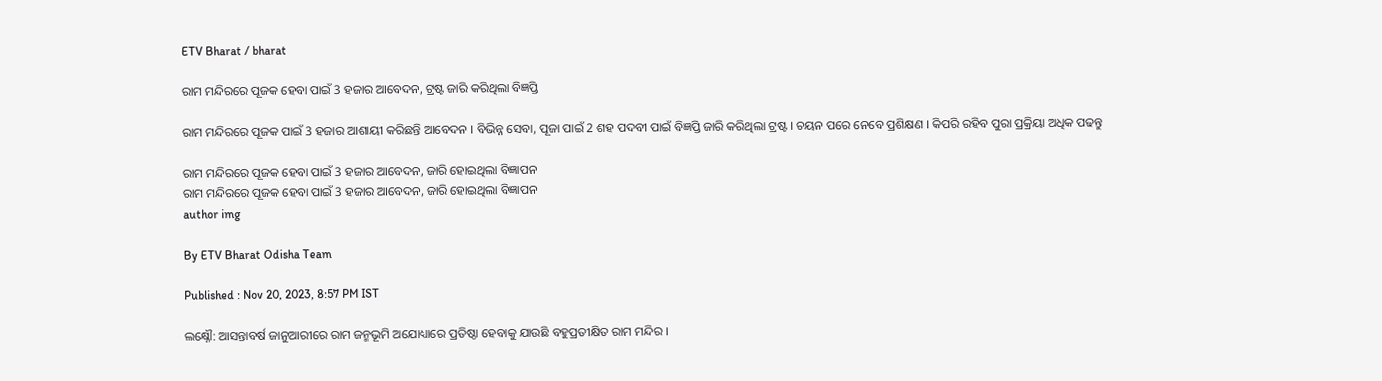ETV Bharat / bharat

ରାମ ମନ୍ଦିରରେ ପୂଜକ ହେବା ପାଇଁ 3 ହଜାର ଆବେଦନ, ଟ୍ରଷ୍ଟ ଜାରି କରିଥିଲା ବିଜ୍ଞପ୍ତି

ରାମ ମନ୍ଦିରରେ ପୂଜକ ପାଇଁ 3 ହଜାର ଆଶାୟୀ କରିଛନ୍ତି ଆବେଦନ । ବିଭିନ୍ନ ସେବା, ପୂଜା ପାଇଁ 2 ଶହ ପଦବୀ ପାଇଁ ବିଜ୍ଞପ୍ତି ଜାରି କରିଥିଲା ଟ୍ରଷ୍ଟ । ଚୟନ ପରେ ନେବେ ପ୍ରଶିକ୍ଷଣ । କିପରି ରହିବ ପୁରା ପ୍ରକ୍ରିୟା ଅଧିକ ପଢନ୍ତୁ

ରାମ ମନ୍ଦିରରେ ପୂଜକ ହେବା ପାଇଁ 3 ହଜାର ଆବେଦନ, ଜାରି ହୋଇଥିଲା ବିଜ୍ଞାପନ
ରାମ ମନ୍ଦିରରେ ପୂଜକ ହେବା ପାଇଁ 3 ହଜାର ଆବେଦନ, ଜାରି ହୋଇଥିଲା ବିଜ୍ଞାପନ
author img

By ETV Bharat Odisha Team

Published : Nov 20, 2023, 8:57 PM IST

ଲକ୍ଷ୍ନୌ: ଆସନ୍ତାବର୍ଷ ଜାନୁଆରୀରେ ରାମ ଜନ୍ମଭୂମି ଅଯୋଧ୍ୟାରେ ପ୍ରତିଷ୍ଠା ହେବାକୁ ଯାଉଛି ବହୁପ୍ରତୀକ୍ଷିତ ରାମ ମନ୍ଦିର ।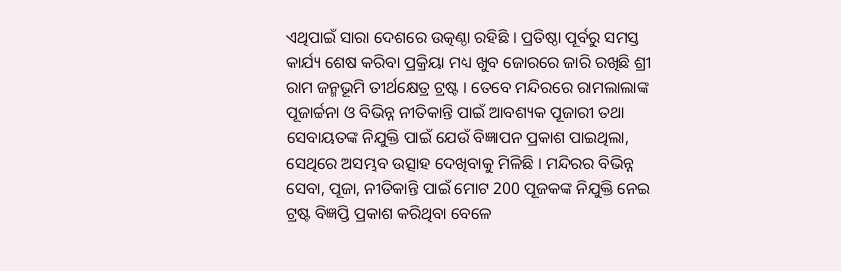ଏଥିପାଇଁ ସାରା ଦେଶରେ ଉତ୍କଣ୍ଠା ରହିଛି । ପ୍ରତିଷ୍ଠା ପୂର୍ବରୁ ସମସ୍ତ କାର୍ଯ୍ୟ ଶେଷ କରିବା ପ୍ରକ୍ରିୟା ମଧ୍ୟ ଖୁବ ଜୋରରେ ଜାରି ରଖିଛି ଶ୍ରୀ ରାମ ଜନ୍ମଭୂମି ତୀର୍ଥକ୍ଷେତ୍ର ଟ୍ରଷ୍ଟ । ତେବେ ମନ୍ଦିରରେ ରାମଲାଲାଙ୍କ ପୂଜାର୍ଚ୍ଚନା ଓ ବିଭିନ୍ନ ନୀତିକାନ୍ତି ପାଇଁ ଆବଶ୍ୟକ ପୂଜାରୀ ତଥା ସେବାୟତଙ୍କ ନିଯୁକ୍ତି ପାଇଁ ଯେଉଁ ବିଜ୍ଞାପନ ପ୍ରକାଶ ପାଇଥିଲା, ସେଥିରେ ଅସମ୍ଭବ ଉତ୍ସାହ ଦେଖିବାକୁ ମିଳିଛି । ମନ୍ଦିରର ବିଭିନ୍ନ ସେବା, ପୂଜା, ନୀତିକାନ୍ତି ପାଇଁ ମୋଟ 200 ପୂଜକଙ୍କ ନିଯୁକ୍ତି ନେଇ ଟ୍ରଷ୍ଟ ବିଜ୍ଞପ୍ତି ପ୍ରକାଶ କରିଥିବା ବେଳେ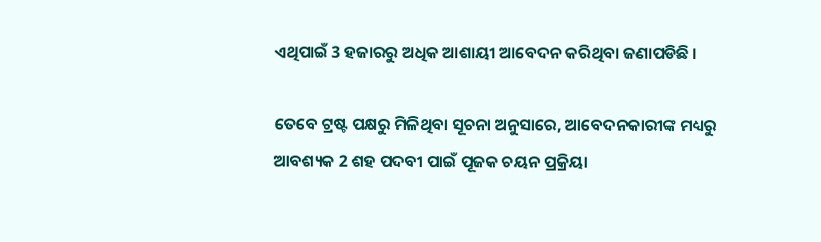ଏଥିପାଇଁ 3 ହଜାରରୁ ଅଧିକ ଆଶାୟୀ ଆବେଦନ କରିଥିବା ଜଣାପଡିଛି ।

ତେବେ ଟ୍ରଷ୍ଟ ପକ୍ଷରୁ ମିଳିଥିବା ସୂଚନା ଅନୁସାରେ, ଆବେଦନକାରୀଙ୍କ ମଧ୍ୟରୁ ଆବଶ୍ୟକ 2 ଶହ ପଦବୀ ପାଇଁ ପୂଜକ ଚୟନ ପ୍ରକ୍ରିୟା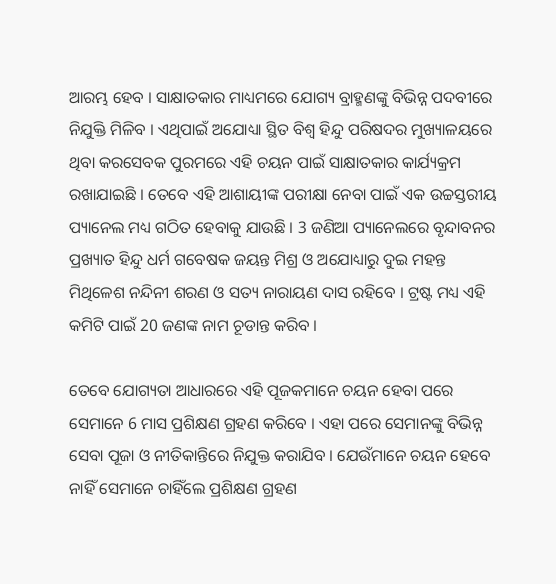ଆରମ୍ଭ ହେବ । ସାକ୍ଷାତକାର ମାଧ୍ୟମରେ ଯୋଗ୍ୟ ବ୍ରାହ୍ମଣଙ୍କୁ ବିଭିନ୍ନ ପଦବୀରେ ନିଯୁକ୍ତି ମିଳିବ । ଏଥିପାଇଁ ଅଯୋଧ୍ୟା ସ୍ଥିତ ବିଶ୍ବ ହିନ୍ଦୁ ପରିଷଦର ମୁଖ୍ୟାଳୟରେ ଥିବା କରସେବକ ପୁରମରେ ଏହି ଚୟନ ପାଇଁ ସାକ୍ଷାତକାର କାର୍ଯ୍ୟକ୍ରମ ରଖାଯାଇଛି । ତେବେ ଏହି ଆଶାୟୀଙ୍କ ପରୀକ୍ଷା ନେବା ପାଇଁ ଏକ ଉଚ୍ଚସ୍ତରୀୟ ପ୍ୟାନେଲ ମଧ୍ୟ ଗଠିତ ହେବାକୁ ଯାଉଛି । 3 ଜଣିଆ ପ୍ୟାନେଲରେ ବୃନ୍ଦାବନର ପ୍ରଖ୍ୟାତ ହିନ୍ଦୁ ଧର୍ମ ଗବେଷକ ଜୟନ୍ତ ମିଶ୍ର ଓ ଅଯୋଧ୍ୟାରୁ ଦୁଇ ମହନ୍ତ ମିଥିଳେଶ ନନ୍ଦିନୀ ଶରଣ ଓ ସତ୍ୟ ନାରାୟଣ ଦାସ ରହିବେ । ଟ୍ରଷ୍ଟ ମଧ୍ୟ ଏହି କମିଟି ପାଇଁ 20 ଜଣଙ୍କ ନାମ ଚୂଡାନ୍ତ କରିବ ।

ତେବେ ଯୋଗ୍ୟତା ଆଧାରରେ ଏହି ପୂଜକମାନେ ଚୟନ ହେବା ପରେ ସେମାନେ 6 ମାସ ପ୍ରଶିକ୍ଷଣ ଗ୍ରହଣ କରିବେ । ଏହା ପରେ ସେମାନଙ୍କୁ ବିଭିନ୍ନ ସେବା ପୂଜା ଓ ନୀତିକାନ୍ତିରେ ନିଯୁକ୍ତ କରାଯିବ । ଯେଉଁମାନେ ଚୟନ ହେବେ ନାହିଁ ସେମାନେ ଚାହିଁଲେ ପ୍ରଶିକ୍ଷଣ ଗ୍ରହଣ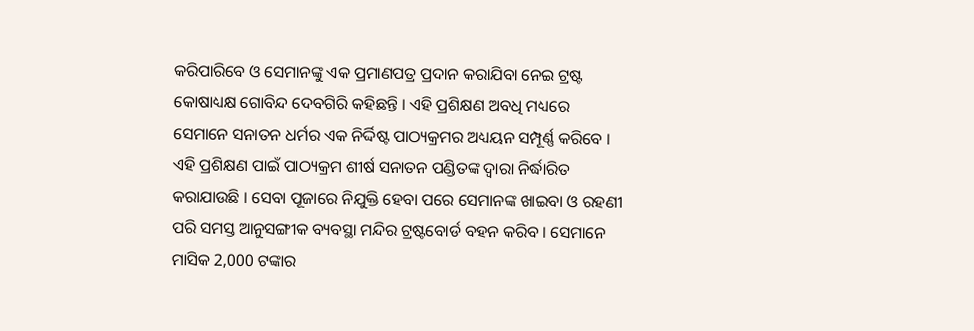କରିପାରିବେ ଓ ସେମାନଙ୍କୁ ଏକ ପ୍ରମାଣପତ୍ର ପ୍ରଦାନ କରାଯିବା ନେଇ ଟ୍ରଷ୍ଟ କୋଷାଧ୍ୟକ୍ଷ ଗୋବିନ୍ଦ ଦେବଗିରି କହିଛନ୍ତି । ଏହି ପ୍ରଶିକ୍ଷଣ ଅବଧି ମଧ୍ୟରେ ସେମାନେ ସନାତନ ଧର୍ମର ଏକ ନିର୍ଦ୍ଦିଷ୍ଟ ପାଠ୍ୟକ୍ରମର ଅଧ୍ୟୟନ ସମ୍ପୂର୍ଣ୍ଣ କରିବେ । ଏହି ପ୍ରଶିକ୍ଷଣ ପାଇଁ ପାଠ୍ୟକ୍ରମ ଶୀର୍ଷ ସନାତନ ପଣ୍ଡିତଙ୍କ ଦ୍ବାରା ନିର୍ଦ୍ଧାରିତ କରାଯାଉଛି । ସେବା ପୂଜାରେ ନିଯୁକ୍ତି ହେବା ପରେ ସେମାନଙ୍କ ଖାଇବା ଓ ରହଣୀ ପରି ସମସ୍ତ ଆନୁସଙ୍ଗୀକ ବ୍ୟବସ୍ଥା ମନ୍ଦିର ଟ୍ରଷ୍ଟବୋର୍ଡ ବହନ କରିବ । ସେମାନେ ମାସିକ 2,000 ଟଙ୍କାର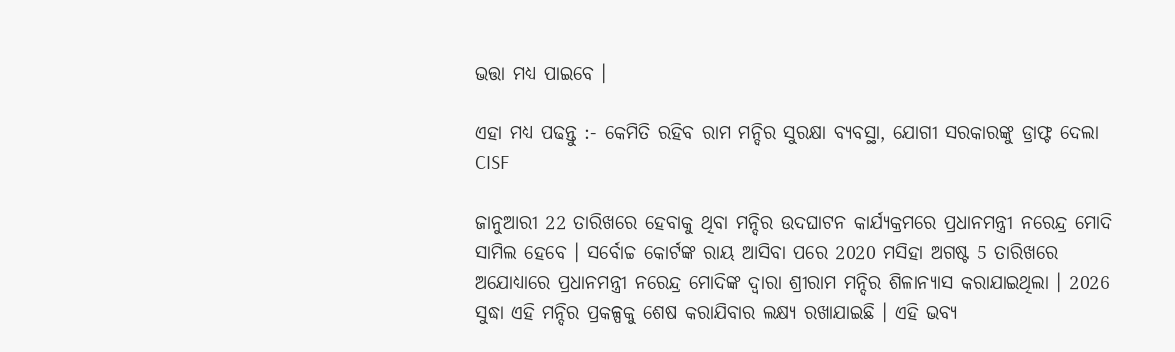ଭତ୍ତା ମଧ୍ୟ ପାଇବେ ।

ଏହା ମଧ୍ୟ ପଢନ୍ତୁ :- କେମିତି ରହିବ ରାମ ମନ୍ଦିର ସୁରକ୍ଷା ବ୍ୟବସ୍ଥା, ଯୋଗୀ ସରକାରଙ୍କୁ ଡ୍ରାଫ୍ଟ ଦେଲା CISF

ଜାନୁଆରୀ 22 ତାରିଖରେ ହେବାକୁ ଥିବା ମନ୍ଦିର ଉଦଘାଟନ କାର୍ଯ୍ୟକ୍ରମରେ ପ୍ରଧାନମନ୍ତ୍ରୀ ନରେନ୍ଦ୍ର ମୋଦି ସାମିଲ ହେବେ । ସର୍ବୋଚ୍ଚ କୋର୍ଟଙ୍କ ରାୟ ଆସିବା ପରେ 2020 ମସିହା ଅଗଷ୍ଟ 5 ତାରିଖରେ ଅଯୋଧ୍ୟାରେ ପ୍ରଧାନମନ୍ତ୍ରୀ ନରେନ୍ଦ୍ର ମୋଦିଙ୍କ ଦ୍ବାରା ଶ୍ରୀରାମ ମନ୍ଦିର ଶିଳାନ୍ୟାସ କରାଯାଇଥିଲା । 2026 ସୁଦ୍ଧା ଏହି ମନ୍ଦିର ପ୍ରକଳ୍ପକୁ ଶେଷ କରାଯିବାର ଲକ୍ଷ୍ୟ ରଖାଯାଇଛି । ଏହି ଭବ୍ୟ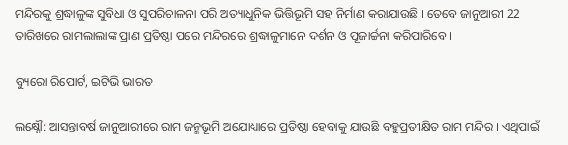ମନ୍ଦିରକୁ ଶ୍ରଦ୍ଧାଳୁଙ୍କ ସୁବିଧା ଓ ସୁପରିଚାଳନା ପରି ଅତ୍ୟାଧୁନିକ ଭିତ୍ତିଭୂମି ସହ ନିର୍ମାଣ କରାଯାଉଛି । ତେବେ ଜାନୁଆରୀ 22 ତାରିଖରେ ରାମଲାଲାଙ୍କ ପ୍ରାଣ ପ୍ରତିଷ୍ଠା ପରେ ମନ୍ଦିରରେ ଶ୍ରଦ୍ଧାଳୁମାନେ ଦର୍ଶନ ଓ ପୂଜାର୍ଚ୍ଚନା କରିପାରିବେ ।

ବ୍ୟୁରୋ ରିପୋର୍ଟ, ଇଟିଭି ଭାରତ

ଲକ୍ଷ୍ନୌ: ଆସନ୍ତାବର୍ଷ ଜାନୁଆରୀରେ ରାମ ଜନ୍ମଭୂମି ଅଯୋଧ୍ୟାରେ ପ୍ରତିଷ୍ଠା ହେବାକୁ ଯାଉଛି ବହୁପ୍ରତୀକ୍ଷିତ ରାମ ମନ୍ଦିର । ଏଥିପାଇଁ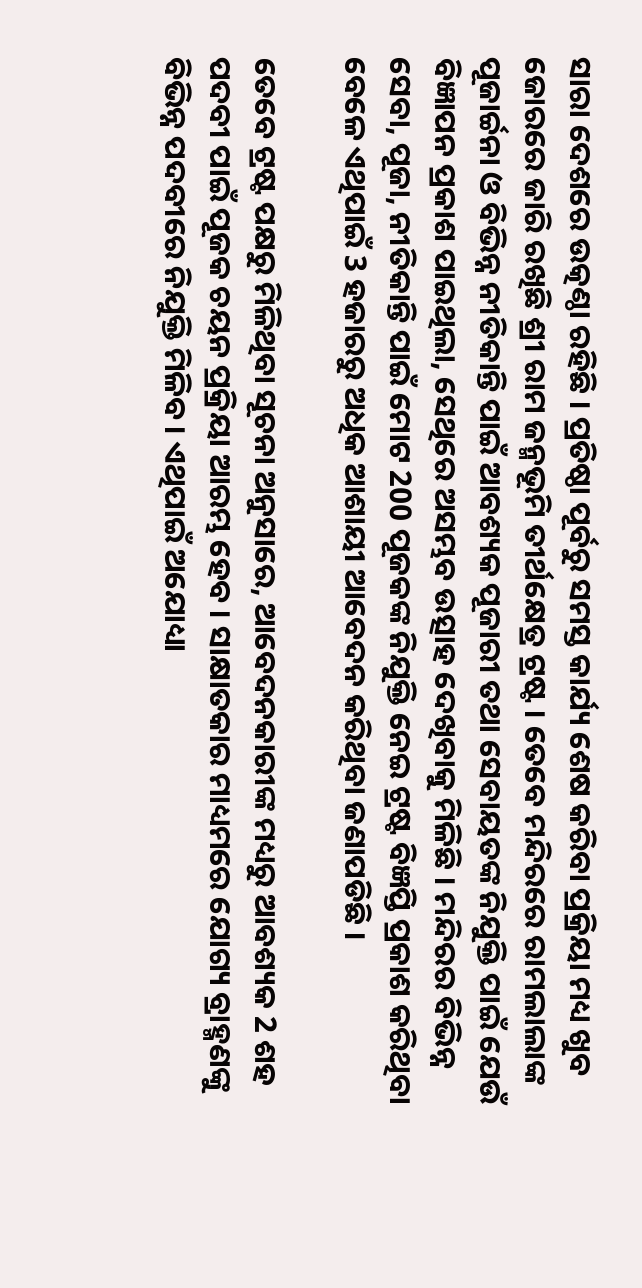ସାରା ଦେଶରେ ଉତ୍କଣ୍ଠା ରହିଛି । ପ୍ରତିଷ୍ଠା ପୂର୍ବରୁ ସମସ୍ତ କାର୍ଯ୍ୟ ଶେଷ କରିବା ପ୍ରକ୍ରିୟା ମଧ୍ୟ ଖୁବ ଜୋରରେ ଜାରି ରଖିଛି ଶ୍ରୀ ରାମ ଜନ୍ମଭୂମି ତୀର୍ଥକ୍ଷେତ୍ର ଟ୍ରଷ୍ଟ । ତେବେ ମନ୍ଦିରରେ ରାମଲାଲାଙ୍କ ପୂଜାର୍ଚ୍ଚନା ଓ ବିଭିନ୍ନ ନୀତିକାନ୍ତି ପାଇଁ ଆବଶ୍ୟକ ପୂଜାରୀ ତଥା ସେବାୟତଙ୍କ ନିଯୁକ୍ତି ପାଇଁ ଯେଉଁ ବିଜ୍ଞାପନ ପ୍ରକାଶ ପାଇଥିଲା, ସେଥିରେ ଅସମ୍ଭବ ଉତ୍ସାହ ଦେଖିବାକୁ ମିଳିଛି । ମନ୍ଦିରର ବିଭିନ୍ନ ସେବା, ପୂଜା, ନୀତିକାନ୍ତି ପାଇଁ ମୋଟ 200 ପୂଜକଙ୍କ ନିଯୁକ୍ତି ନେଇ ଟ୍ରଷ୍ଟ ବିଜ୍ଞପ୍ତି ପ୍ରକାଶ କରିଥିବା ବେଳେ ଏଥିପାଇଁ 3 ହଜାରରୁ ଅଧିକ ଆଶାୟୀ ଆବେଦନ କରିଥିବା ଜଣାପଡିଛି ।

ତେବେ ଟ୍ରଷ୍ଟ ପକ୍ଷରୁ ମିଳିଥିବା ସୂଚନା ଅନୁସାରେ, ଆବେଦନକାରୀଙ୍କ ମଧ୍ୟରୁ ଆବଶ୍ୟକ 2 ଶହ ପଦବୀ ପାଇଁ ପୂଜକ ଚୟନ ପ୍ରକ୍ରିୟା ଆରମ୍ଭ ହେବ । ସାକ୍ଷାତକାର ମାଧ୍ୟମରେ ଯୋଗ୍ୟ ବ୍ରାହ୍ମଣଙ୍କୁ ବିଭିନ୍ନ ପଦବୀରେ ନିଯୁକ୍ତି ମିଳିବ । ଏଥିପାଇଁ ଅଯୋଧ୍ୟା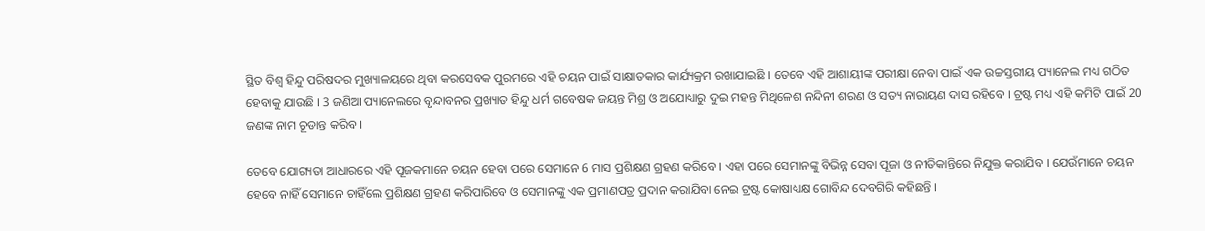ସ୍ଥିତ ବିଶ୍ବ ହିନ୍ଦୁ ପରିଷଦର ମୁଖ୍ୟାଳୟରେ ଥିବା କରସେବକ ପୁରମରେ ଏହି ଚୟନ ପାଇଁ ସାକ୍ଷାତକାର କାର୍ଯ୍ୟକ୍ରମ ରଖାଯାଇଛି । ତେବେ ଏହି ଆଶାୟୀଙ୍କ ପରୀକ୍ଷା ନେବା ପାଇଁ ଏକ ଉଚ୍ଚସ୍ତରୀୟ ପ୍ୟାନେଲ ମଧ୍ୟ ଗଠିତ ହେବାକୁ ଯାଉଛି । 3 ଜଣିଆ ପ୍ୟାନେଲରେ ବୃନ୍ଦାବନର ପ୍ରଖ୍ୟାତ ହିନ୍ଦୁ ଧର୍ମ ଗବେଷକ ଜୟନ୍ତ ମିଶ୍ର ଓ ଅଯୋଧ୍ୟାରୁ ଦୁଇ ମହନ୍ତ ମିଥିଳେଶ ନନ୍ଦିନୀ ଶରଣ ଓ ସତ୍ୟ ନାରାୟଣ ଦାସ ରହିବେ । ଟ୍ରଷ୍ଟ ମଧ୍ୟ ଏହି କମିଟି ପାଇଁ 20 ଜଣଙ୍କ ନାମ ଚୂଡାନ୍ତ କରିବ ।

ତେବେ ଯୋଗ୍ୟତା ଆଧାରରେ ଏହି ପୂଜକମାନେ ଚୟନ ହେବା ପରେ ସେମାନେ 6 ମାସ ପ୍ରଶିକ୍ଷଣ ଗ୍ରହଣ କରିବେ । ଏହା ପରେ ସେମାନଙ୍କୁ ବିଭିନ୍ନ ସେବା ପୂଜା ଓ ନୀତିକାନ୍ତିରେ ନିଯୁକ୍ତ କରାଯିବ । ଯେଉଁମାନେ ଚୟନ ହେବେ ନାହିଁ ସେମାନେ ଚାହିଁଲେ ପ୍ରଶିକ୍ଷଣ ଗ୍ରହଣ କରିପାରିବେ ଓ ସେମାନଙ୍କୁ ଏକ ପ୍ରମାଣପତ୍ର ପ୍ରଦାନ କରାଯିବା ନେଇ ଟ୍ରଷ୍ଟ କୋଷାଧ୍ୟକ୍ଷ ଗୋବିନ୍ଦ ଦେବଗିରି କହିଛନ୍ତି ।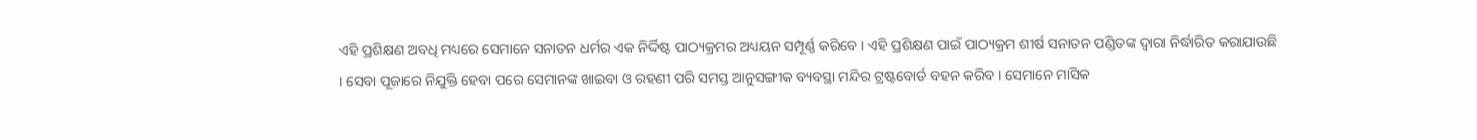ଏହି ପ୍ରଶିକ୍ଷଣ ଅବଧି ମଧ୍ୟରେ ସେମାନେ ସନାତନ ଧର୍ମର ଏକ ନିର୍ଦ୍ଦିଷ୍ଟ ପାଠ୍ୟକ୍ରମର ଅଧ୍ୟୟନ ସମ୍ପୂର୍ଣ୍ଣ କରିବେ । ଏହି ପ୍ରଶିକ୍ଷଣ ପାଇଁ ପାଠ୍ୟକ୍ରମ ଶୀର୍ଷ ସନାତନ ପଣ୍ଡିତଙ୍କ ଦ୍ବାରା ନିର୍ଦ୍ଧାରିତ କରାଯାଉଛି । ସେବା ପୂଜାରେ ନିଯୁକ୍ତି ହେବା ପରେ ସେମାନଙ୍କ ଖାଇବା ଓ ରହଣୀ ପରି ସମସ୍ତ ଆନୁସଙ୍ଗୀକ ବ୍ୟବସ୍ଥା ମନ୍ଦିର ଟ୍ରଷ୍ଟବୋର୍ଡ ବହନ କରିବ । ସେମାନେ ମାସିକ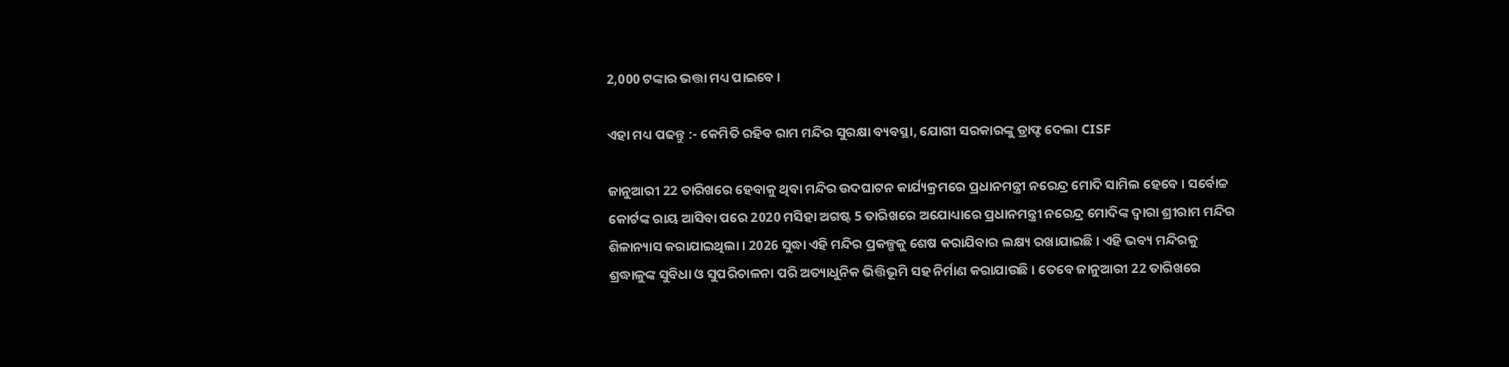2,000 ଟଙ୍କାର ଭତ୍ତା ମଧ୍ୟ ପାଇବେ ।

ଏହା ମଧ୍ୟ ପଢନ୍ତୁ :- କେମିତି ରହିବ ରାମ ମନ୍ଦିର ସୁରକ୍ଷା ବ୍ୟବସ୍ଥା, ଯୋଗୀ ସରକାରଙ୍କୁ ଡ୍ରାଫ୍ଟ ଦେଲା CISF

ଜାନୁଆରୀ 22 ତାରିଖରେ ହେବାକୁ ଥିବା ମନ୍ଦିର ଉଦଘାଟନ କାର୍ଯ୍ୟକ୍ରମରେ ପ୍ରଧାନମନ୍ତ୍ରୀ ନରେନ୍ଦ୍ର ମୋଦି ସାମିଲ ହେବେ । ସର୍ବୋଚ୍ଚ କୋର୍ଟଙ୍କ ରାୟ ଆସିବା ପରେ 2020 ମସିହା ଅଗଷ୍ଟ 5 ତାରିଖରେ ଅଯୋଧ୍ୟାରେ ପ୍ରଧାନମନ୍ତ୍ରୀ ନରେନ୍ଦ୍ର ମୋଦିଙ୍କ ଦ୍ବାରା ଶ୍ରୀରାମ ମନ୍ଦିର ଶିଳାନ୍ୟାସ କରାଯାଇଥିଲା । 2026 ସୁଦ୍ଧା ଏହି ମନ୍ଦିର ପ୍ରକଳ୍ପକୁ ଶେଷ କରାଯିବାର ଲକ୍ଷ୍ୟ ରଖାଯାଇଛି । ଏହି ଭବ୍ୟ ମନ୍ଦିରକୁ ଶ୍ରଦ୍ଧାଳୁଙ୍କ ସୁବିଧା ଓ ସୁପରିଚାଳନା ପରି ଅତ୍ୟାଧୁନିକ ଭିତ୍ତିଭୂମି ସହ ନିର୍ମାଣ କରାଯାଉଛି । ତେବେ ଜାନୁଆରୀ 22 ତାରିଖରେ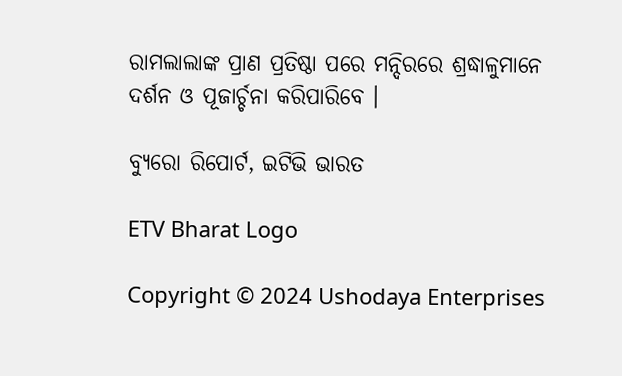ରାମଲାଲାଙ୍କ ପ୍ରାଣ ପ୍ରତିଷ୍ଠା ପରେ ମନ୍ଦିରରେ ଶ୍ରଦ୍ଧାଳୁମାନେ ଦର୍ଶନ ଓ ପୂଜାର୍ଚ୍ଚନା କରିପାରିବେ ।

ବ୍ୟୁରୋ ରିପୋର୍ଟ, ଇଟିଭି ଭାରତ

ETV Bharat Logo

Copyright © 2024 Ushodaya Enterprises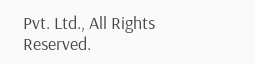Pvt. Ltd., All Rights Reserved.